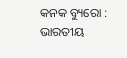କନକ ବ୍ୟୁରୋ : ଭାରତୀୟ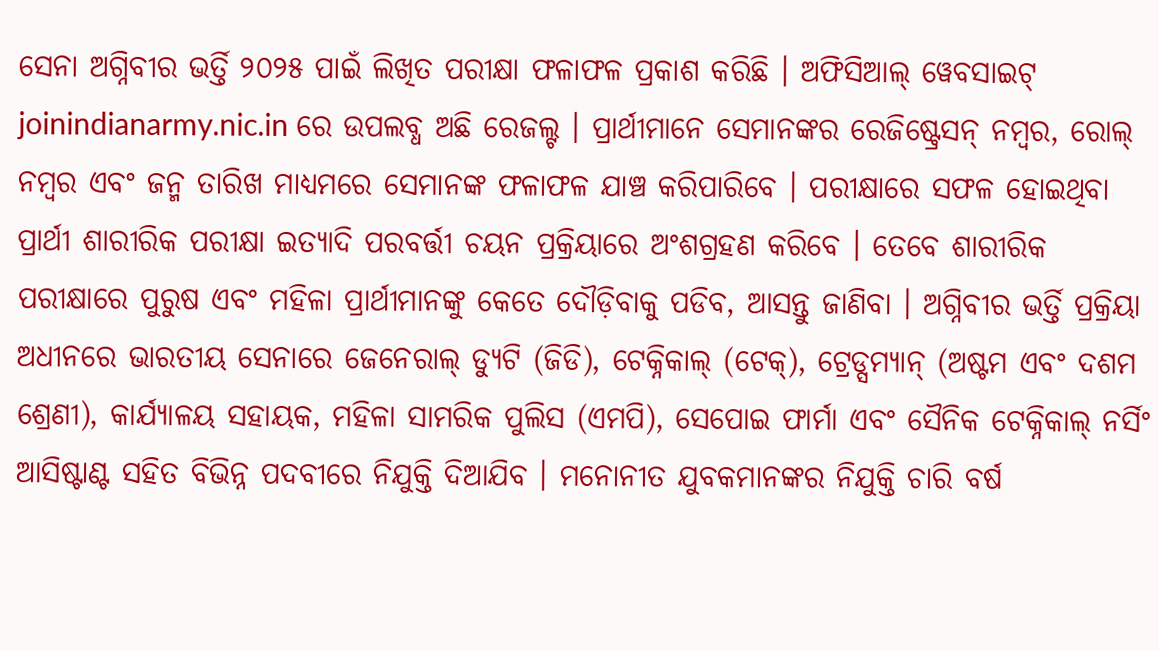ସେନା ଅଗ୍ନିବୀର ଭର୍ତ୍ତି ୨୦୨୫ ପାଇଁ ଲିଖିତ ପରୀକ୍ଷା ଫଳାଫଳ ପ୍ରକାଶ କରିଛି । ଅଫିସିଆଲ୍ ୱେବସାଇଟ୍ joinindianarmy.nic.in ରେ ଉପଲବ୍ଧ ଅଛି ରେଜଲ୍ଟ । ପ୍ରାର୍ଥୀମାନେ ସେମାନଙ୍କର ରେଜିଷ୍ଟ୍ରେସନ୍ ନମ୍ବର, ରୋଲ୍ ନମ୍ବର ଏବଂ ଜନ୍ମ ତାରିଖ ମାଧ୍ୟମରେ ସେମାନଙ୍କ ଫଳାଫଳ ଯାଞ୍ଚ କରିପାରିବେ । ପରୀକ୍ଷାରେ ସଫଳ ହୋଇଥିବା ପ୍ରାର୍ଥୀ ଶାରୀରିକ ପରୀକ୍ଷା ଇତ୍ୟାଦି ପରବର୍ତ୍ତୀ ଚୟନ ପ୍ରକ୍ରିୟାରେ ଅଂଶଗ୍ରହଣ କରିବେ । ତେବେ ଶାରୀରିକ ପରୀକ୍ଷାରେ ପୁରୁଷ ଏବଂ ମହିଳା ପ୍ରାର୍ଥୀମାନଙ୍କୁ କେତେ ଦୌଡ଼ିବାକୁ ପଡିବ, ଆସନ୍ତୁ ଜାଣିବା । ଅଗ୍ନିବୀର ଭର୍ତ୍ତି ପ୍ରକ୍ରିୟା ଅଧୀନରେ ଭାରତୀୟ ସେନାରେ ଜେନେରାଲ୍ ଡ୍ୟୁଟି (ଜିଡି), ଟେକ୍ନିକାଲ୍ (ଟେକ୍), ଟ୍ରେଡ୍ସମ୍ୟାନ୍ (ଅଷ୍ଟମ ଏବଂ ଦଶମ ଶ୍ରେଣୀ), କାର୍ଯ୍ୟାଳୟ ସହାୟକ, ମହିଳା ସାମରିକ ପୁଲିସ (ଏମପି), ସେପୋଇ ଫାର୍ମା ଏବଂ ସୈନିକ ଟେକ୍ନିକାଲ୍ ନର୍ସିଂ ଆସିଷ୍ଟାଣ୍ଟ ସହିତ ବିଭିନ୍ନ ପଦବୀରେ ନିଯୁକ୍ତି ଦିଆଯିବ । ମନୋନୀତ ଯୁବକମାନଙ୍କର ନିଯୁକ୍ତି ଚାରି ବର୍ଷ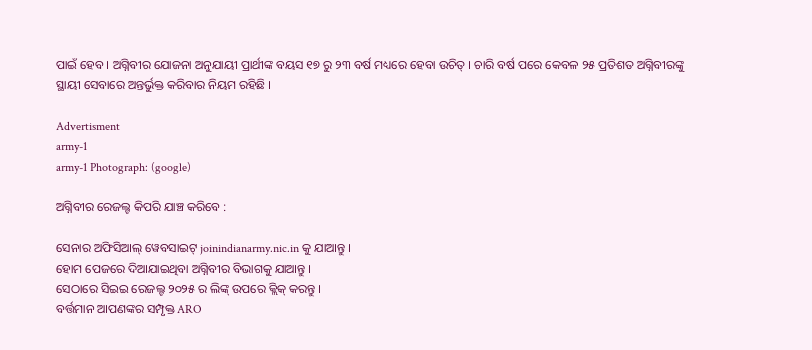ପାଇଁ ହେବ । ଅଗ୍ନିବୀର ଯୋଜନା ଅନୁଯାୟୀ ପ୍ରାର୍ଥୀଙ୍କ ବୟସ ୧୭ ରୁ ୨୩ ବର୍ଷ ମଧ୍ୟରେ ହେବା ଉଚିତ୍ । ଚାରି ବର୍ଷ ପରେ କେବଳ ୨୫ ପ୍ରତିଶତ ଅଗ୍ନିବୀରଙ୍କୁ ସ୍ଥାୟୀ ସେବାରେ ଅନ୍ତର୍ଭୁକ୍ତ କରିବାର ନିୟମ ରହିଛି ।

Advertisment
army-1
army-1 Photograph: (google)

ଅଗ୍ନିବୀର ରେଜଲ୍ଟ କିପରି ଯାଞ୍ଚ କରିବେ :

ସେନାର ଅଫିସିଆଲ୍ ୱେବସାଇଟ୍ joinindianarmy.nic.in କୁ ଯାଆନ୍ତୁ ।
ହୋମ ପେଜରେ ଦିଆଯାଇଥିବା ଅଗ୍ନିବୀର ବିଭାଗକୁ ଯାଆନ୍ତୁ ।
ସେଠାରେ ସିଇଇ ରେଜଲ୍ଟ ୨୦୨୫ ର ଲିଙ୍କ୍ ଉପରେ କ୍ଲିକ୍ କରନ୍ତୁ ।
ବର୍ତ୍ତମାନ ଆପଣଙ୍କର ସମ୍ପୃକ୍ତ ARO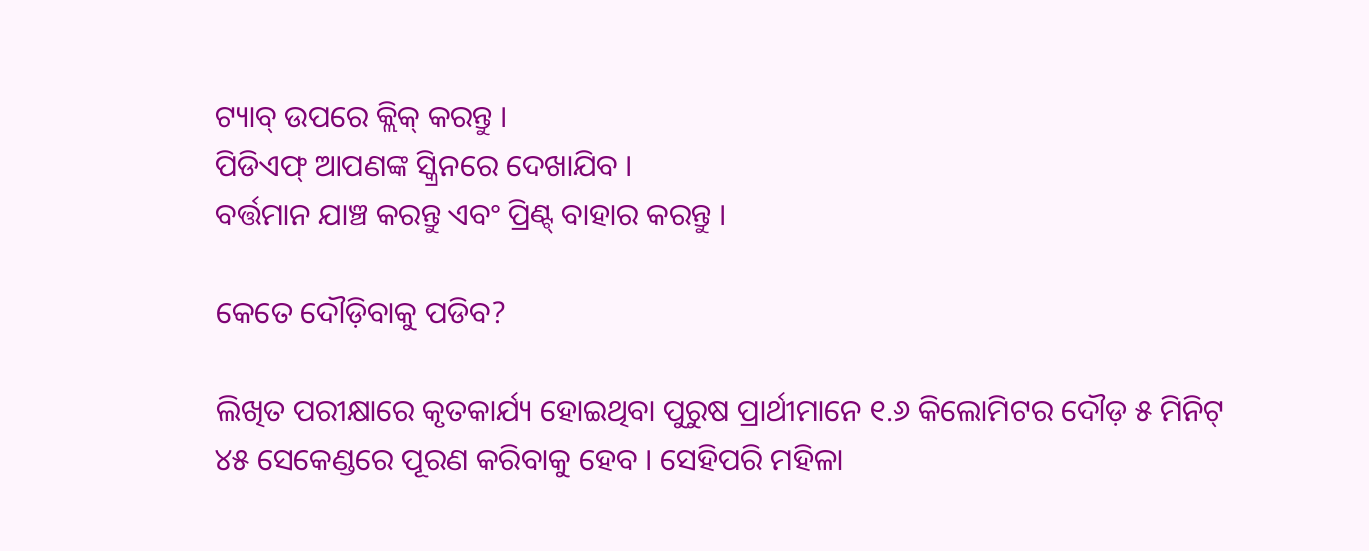ଟ୍ୟାବ୍ ଉପରେ କ୍ଲିକ୍ କରନ୍ତୁ ।
ପିଡିଏଫ୍ ଆପଣଙ୍କ ସ୍କ୍ରିନରେ ଦେଖାଯିବ ।
ବର୍ତ୍ତମାନ ଯାଞ୍ଚ କରନ୍ତୁ ଏବଂ ପ୍ରିଣ୍ଟ୍ ବାହାର କରନ୍ତୁ ।

କେତେ ଦୌଡ଼ିବାକୁ ପଡିବ?

ଲିଖିତ ପରୀକ୍ଷାରେ କୃତକାର୍ଯ୍ୟ ହୋଇଥିବା ପୁରୁଷ ପ୍ରାର୍ଥୀମାନେ ୧.୬ କିଲୋମିଟର ଦୌଡ଼ ୫ ମିନିଟ୍ ୪୫ ସେକେଣ୍ଡରେ ପୂରଣ କରିବାକୁ ହେବ । ସେହିପରି ମହିଳା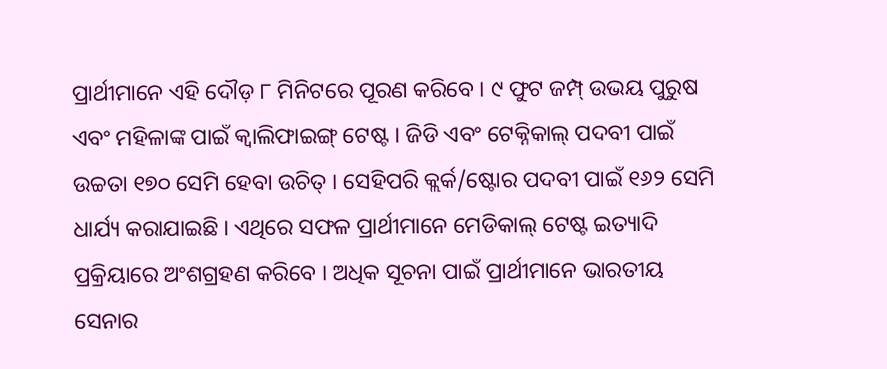ପ୍ରାର୍ଥୀମାନେ ଏହି ଦୌଡ଼ ୮ ମିନିଟରେ ପୂରଣ କରିବେ । ୯ ଫୁଟ ଜମ୍ପ୍ ଉଭୟ ପୁରୁଷ ଏବଂ ମହିଳାଙ୍କ ପାଇଁ କ୍ୱାଲିଫାଇଙ୍ଗ୍ ଟେଷ୍ଟ । ଜିଡି ଏବଂ ଟେକ୍ନିକାଲ୍ ପଦବୀ ପାଇଁ ଉଚ୍ଚତା ୧୭୦ ସେମି ହେବା ଉଚିତ୍ । ସେହିପରି କ୍ଲର୍କ/ଷ୍ଟୋର ପଦବୀ ପାଇଁ ୧୬୨ ସେମି ଧାର୍ଯ୍ୟ କରାଯାଇଛି । ଏଥିରେ ସଫଳ ପ୍ରାର୍ଥୀମାନେ ମେଡିକାଲ୍ ଟେଷ୍ଟ ଇତ୍ୟାଦି ପ୍ରକ୍ରିୟାରେ ଅଂଶଗ୍ରହଣ କରିବେ । ଅଧିକ ସୂଚନା ପାଇଁ ପ୍ରାର୍ଥୀମାନେ ଭାରତୀୟ ସେନାର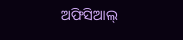ଅଫିସିଆଲ୍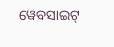ୱେବସାଇଟ୍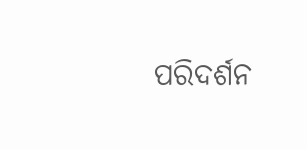ପରିଦର୍ଶନ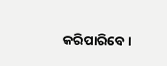କରିପାରିବେ ।